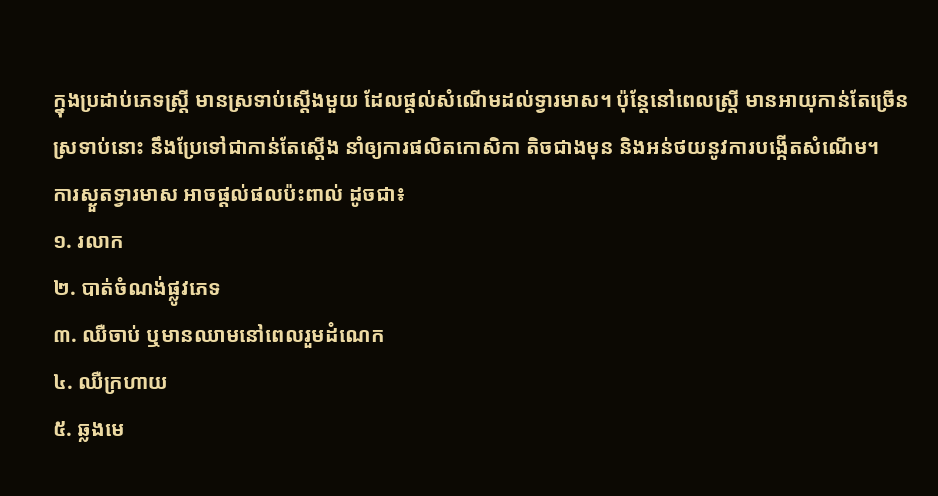ក្នុងប្រដាប់ភេទស្ត្រី មានស្រទាប់ស្ដើងមួយ ដែលផ្ដល់សំណើមដល់ទ្វារមាស។ ប៉ុន្តែនៅពេលស្ត្រី មានអាយុកាន់តែច្រើន ស្រទាប់នោះ នឹងប្រែទៅជាកាន់តែស្ដើង នាំឲ្យការផលិតកោសិកា តិចជាងមុន និងអន់ថយនូវការបង្កើតសំណើម។
ការស្ងួតទ្វារមាស អាចផ្ដល់ផលប៉ះពាល់ ដូចជា៖
១. រលាក
២. បាត់ចំណង់ផ្លូវភេទ
៣. ឈឺចាប់ ឬមានឈាមនៅពេលរួមដំណេក
៤. ឈឺក្រហាយ
៥. ឆ្លងមេ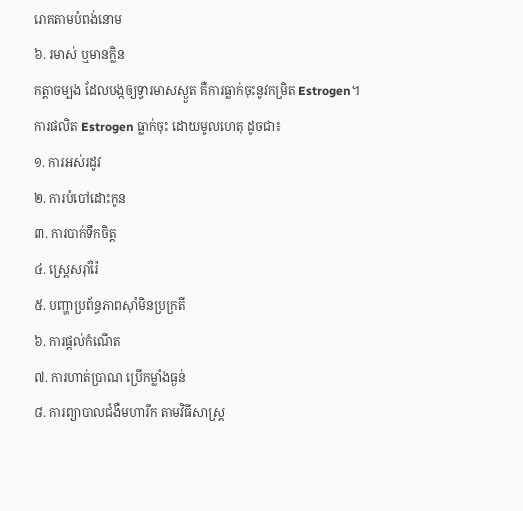រោគតាមបំពង់នោម
៦. រមាស់ ឬមានក្លិន
កត្តាចម្បង ដែលបង្កឲ្យទ្វារមាសស្ងួត គឺការធ្លាក់ចុះនូវកម្រិត Estrogen។
ការផលិត Estrogen ធ្លាក់ចុះ ដោយមូលហេតុ ដូចជា៖
១. ការអស់រដូវ
២. ការបំបៅដោះកូន
៣. ការបាក់ទឹកចិត្ត
៤. ស្ត្រេសរ៉ាំរ៉ៃ
៥. បញ្ហាប្រព័ន្ធភាពស៊ាំមិនប្រក្រតី
៦. ការផ្ដល់កំណើត
៧. ការហាត់ប្រាណ ប្រើកម្លាំងធ្ងន់
៨. ការព្យាបាលជំងឺមហារីក តាមវិធីសាស្ត្រ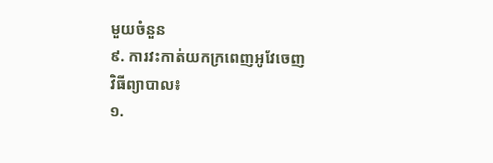មួយចំនួន
៩. ការវះកាត់យកក្រពេញអូវែចេញ
វិធីព្យាបាល៖
១.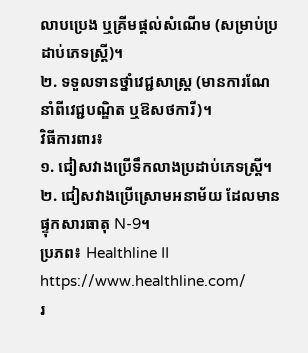លាបប្រេង ឬគ្រីមផ្ដល់សំណើម (សម្រាប់ប្រដាប់ភេទស្ត្រី)។
២. ទទួលទានថ្នាំវេជ្ជសាស្ត្រ (មានការណែនាំពីវេជ្ជបណ្ឌិត ឬឱសថការី)។
វិធីការពារ៖
១. ជៀសវាងប្រើទឹកលាងប្រដាប់ភេទស្ត្រី។
២. ជៀសវាងប្រើស្រោមអនាម័យ ដែលមានផ្ទុកសារធាតុ N-9។
ប្រភព៖ Healthline II https://www.healthline.com/
រ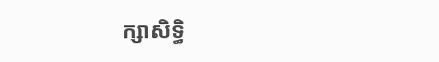ក្សាសិទ្ធិ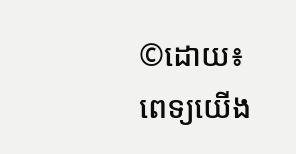©ដោយ៖ ពេទ្យយើង